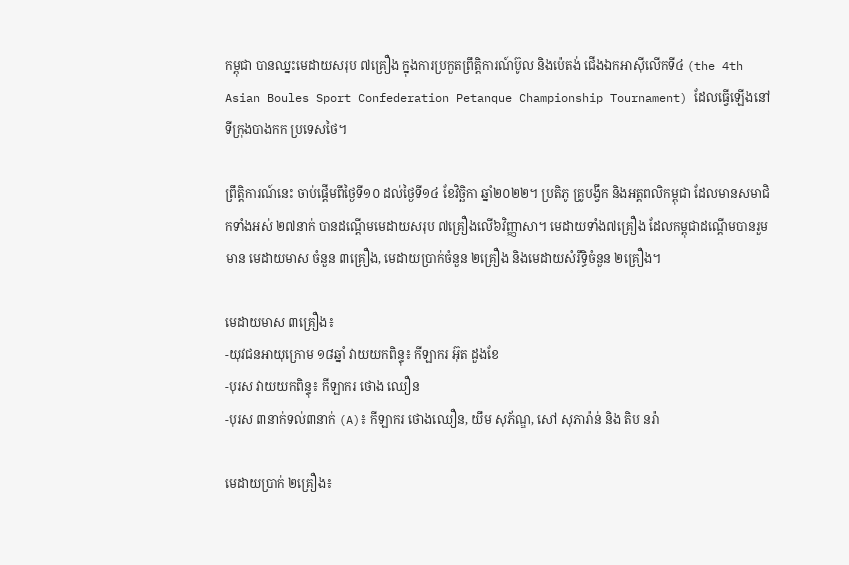កម្ពុជា បានឈ្នះមេដាយសរុប ៧គ្រឿង ក្នុងការប្រកួតព្រឹត្តិការណ៍ប៊ូល និងប៉េតង់ ជើងឯកអាស៊ីលើកទី៤ (the 4th Asian Boules Sport Confederation Petanque Championship Tournament) ដែលធ្វើឡើងនៅទីក្រុងបាងកក ប្រទេសថៃ។

ព្រឹត្តិការណ៍នេះ ចាប់ផ្ដើមពីថ្ងៃទី១០ ដល់ថ្ងៃទី១៤ ខែវិច្ឆិកា ឆ្នាំ២០២២។ ប្រតិភូ គ្រូបង្វឹក និងអត្តពលិកម្ពុជា ដែលមានសមាជិកទាំងអស់ ២៧នាក់ បានដណ្ដើមមេដាយសរុប ៧គ្រឿងលើ៦វិញ្ញាសា។ មេដាយទាំង៧គ្រឿង ដែលកម្ពុជាដណ្តើមបានរួមមាន មេដាយមាស ចំនួន ៣គ្រឿង, មេដាយប្រាក់ចំនួន ២គ្រឿង និងមេដាយសំរឹទ្ធិចំនួន ២គ្រឿង។

មេដាយមាស ៣គ្រឿង៖
-យុវជនអាយុក្រោម ១៨ឆ្នាំ វាយយកពិន្ទុ៖ កីឡាករ អ៊ុត ដួងខែ
-បុរស វាយយកពិន្ទុ៖ កីឡាករ ថោង ឈឿន
-បុរស ៣នាក់ទល់៣នាក់ (A)៖ កីឡាករ ថោងឈឿន, យឹម សុភ័ណ្ឌ, សៅ សុភារ៉ាន់ និង តិប នរ៉ា

មេដាយប្រាក់ ២គ្រឿង៖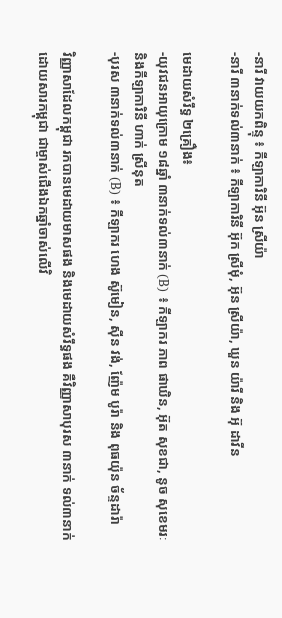-នារី វាយយកពិន្ទុ ៖ កីឡាការិនី អ៊ុន ស្រីយ៉ា
-នារី ៣នាក់ទល់៣នាក់ ៖ កីឡាការិនី អ៊ុក ស្រីមុំ, អ៊ុន ស្រីយ៉ា, ឃួន យ៉ារី និង អ៊ុ ដាវីន

មេដាយសំរឹទ្ធ ២គ្រឿង៖
-យុវជនអាយុក្រោម ១៨ឆ្នាំ ៣នាក់ទល់៣នាក់ (B) ៖ កីឡាករ ភាព ផាឃិន, អ៊ុត សុខជា, នូច សុខេមរៈ និងកីឡាការិនី ហាក់ ស្រីនុត
-បុរស ៣នាក់ទល់៣នាក់ (B) ៖ កីឡាករ ហេង ស៊ូមៀន, ស៊ីន វង់, ញ៉ែម បូរ៉ា និង ពុធយ៉ុន ច័ន្ទដារ៉ា

វិញ្ញាសាដែលកម្ពុជា រកបានមេដាយមាសផង និងមេដាយសំរឹទ្ធផង គឺវិញ្ញាសាបុរស ៣នាក់ ទល់៣នាក់ ដោយសារកម្ពុជា ជាម្ចាស់ជើងឯកឆ្នាំចាស់លើវិ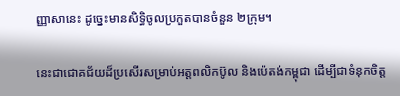ញ្ញាសានេះ ដូច្នេះមានសិទ្ធិចូលប្រកួតបានចំនួន ២ក្រុម។

នេះជាជោគជ័យដ៏ប្រសើរសម្រាប់អត្តពលិកប៊ូល និងប៉េតង់កម្ពុជា ដើម្បីជាទំនុកចិត្ត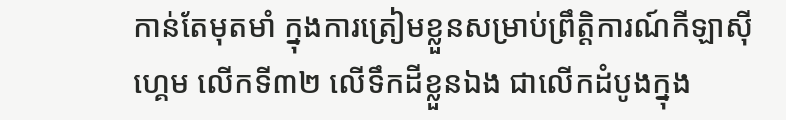កាន់តែមុតមាំ ក្នុងការត្រៀមខ្លួនសម្រាប់ព្រឹត្តិការណ៍កីឡាស៊ីហ្គេម លើកទី៣២ លើទឹកដីខ្លួនឯង ជាលើកដំបូងក្នុង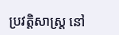ប្រវត្តិសាស្ត្រ នៅ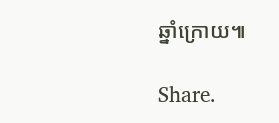ឆ្នាំក្រោយ៕

Share.